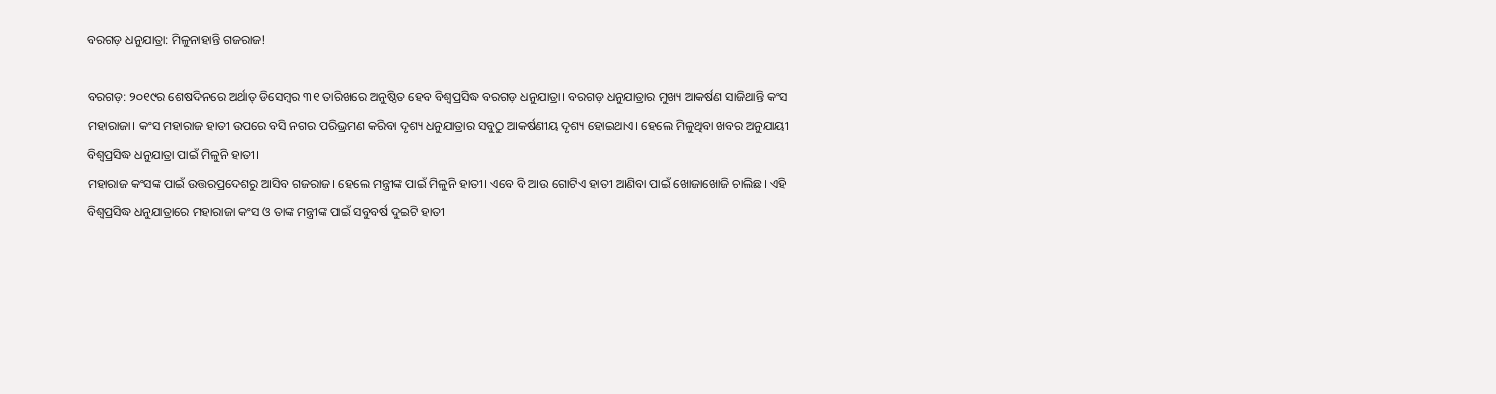ବରଗଡ଼ ଧନୁଯାତ୍ରା: ମିଳୁନାହାନ୍ତି ଗଜରାଜ!

ବରଗଡ଼: ୨୦୧୯ର ଶେଷଦିନରେ ଅର୍ଥାତ୍ ଡିସେମ୍ବର ୩୧ ତାରିଖରେ ଅନୁଷ୍ଠିତ ହେବ ବିଶ୍ବପ୍ରସିଦ୍ଧ ବରଗଡ଼ ଧନୁଯାତ୍ରା। ବରଗଡ଼ ଧନୁଯାତ୍ରାର ମୁଖ୍ୟ ଆକର୍ଷଣ ସାଜିଥାନ୍ତି କଂସ ମହାରାଜା। କଂସ ମହାରାଜ ହାତୀ ଉପରେ ବସି ନଗର ପରିଭ୍ରମଣ କରିବା ଦୃଶ୍ୟ ଧନୁଯାତ୍ରାର ସବୁଠୁ ଆକର୍ଷଣୀୟ ଦୃଶ୍ୟ ହୋଇଥାଏ। ହେଲେ ମିଳୁଥିବା ଖବର ଅନୁଯାୟୀ ବିଶ୍ବପ୍ରସିଦ୍ଧ ଧନୁଯାତ୍ରା ପାଇଁ ମିଳୁନି ହାତୀ।
ମହାରାଜ କଂସଙ୍କ ପାଇଁ ଉତ୍ତରପ୍ରଦେଶରୁ ଆସିବ ଗଜରାଜ। ହେଲେ ମନ୍ତ୍ରୀଙ୍କ ପାଇଁ ମିଳୁନି ହାତୀ। ଏବେ ବି ଆଉ ଗୋଟିଏ ହାତୀ ଆଣିବା ପାଇଁ ଖୋଜାଖୋଜି ଚାଲିଛ। ଏହି ବିଶ୍ୱପ୍ରସିଦ୍ଧ ଧନୁଯାତ୍ରାରେ ମହାରାଜା କଂସ ଓ ତାଙ୍କ ମନ୍ତ୍ରୀଙ୍କ ପାଇଁ ସବୁବର୍ଷ ଦୁଇଟି ହାତୀ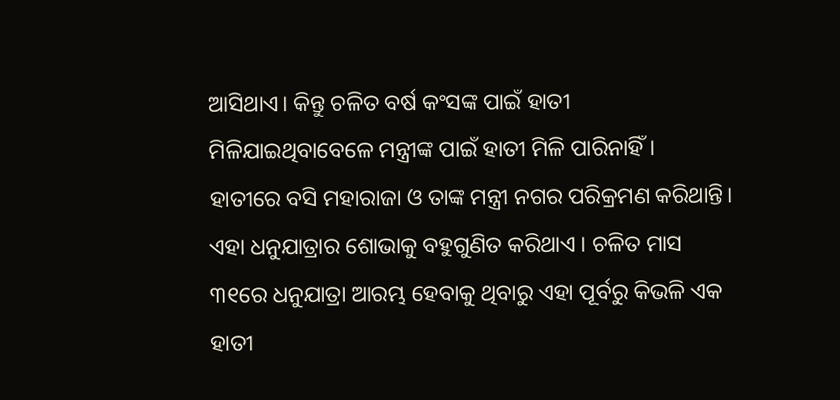ଆସିଥାଏ। କିନ୍ତୁ ଚଳିତ ବର୍ଷ କଂସଙ୍କ ପାଇଁ ହାତୀ ମିଳିଯାଇଥିବାବେଳେ ମନ୍ତ୍ରୀଙ୍କ ପାଇଁ ହାତୀ ମିଳି ପାରିନାହିଁ।
ହାତୀରେ ବସି ମହାରାଜା ଓ ତାଙ୍କ ମନ୍ତ୍ରୀ ନଗର ପରିକ୍ରମଣ କରିଥାନ୍ତି। ଏହା ଧନୁଯାତ୍ରାର ଶୋଭାକୁ ବହୁଗୁଣିତ କରିଥାଏ । ଚଳିତ ମାସ ୩୧ରେ ଧନୁଯାତ୍ରା ଆରମ୍ଭ ହେବାକୁ ଥିବାରୁ ଏହା ପୂର୍ବରୁ କିଭଳି ଏକ ହାତୀ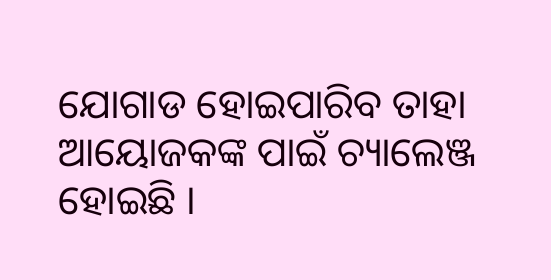ଯୋଗାଡ ହୋଇପାରିବ ତାହା ଆୟୋଜକଙ୍କ ପାଇଁ ଚ୍ୟାଲେଞ୍ଜ ହୋଇଛି ।